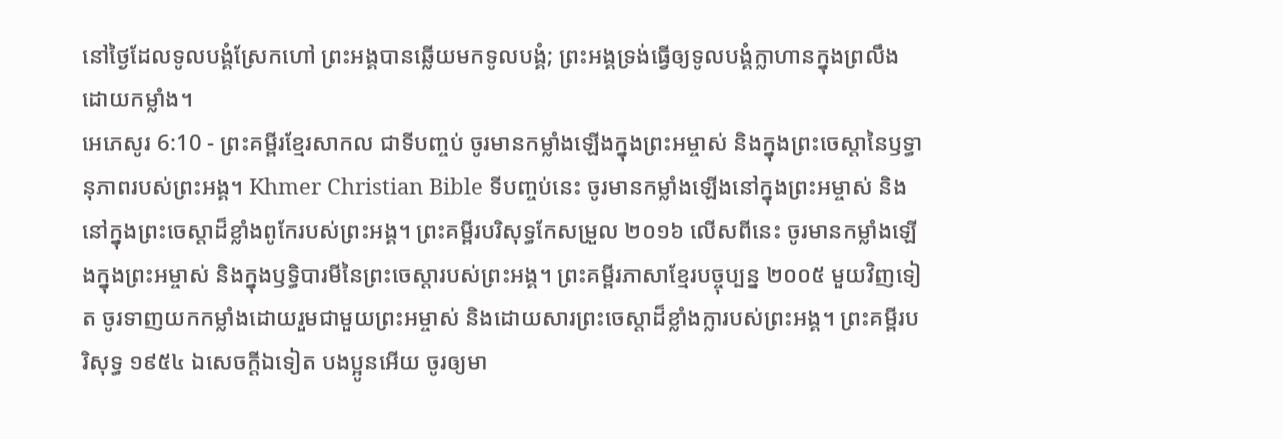នៅថ្ងៃដែលទូលបង្គំស្រែកហៅ ព្រះអង្គបានឆ្លើយមកទូលបង្គំ; ព្រះអង្គទ្រង់ធ្វើឲ្យទូលបង្គំក្លាហានក្នុងព្រលឹង ដោយកម្លាំង។
អេភេសូរ 6:10 - ព្រះគម្ពីរខ្មែរសាកល ជាទីបញ្ចប់ ចូរមានកម្លាំងឡើងក្នុងព្រះអម្ចាស់ និងក្នុងព្រះចេស្ដានៃឫទ្ធានុភាពរបស់ព្រះអង្គ។ Khmer Christian Bible ទីបញ្ចប់នេះ ចូរមានកម្លាំងឡើងនៅក្នុងព្រះអម្ចាស់ និងនៅក្នុងព្រះចេស្ដាដ៏ខ្លាំងពូកែរបស់ព្រះអង្គ។ ព្រះគម្ពីរបរិសុទ្ធកែសម្រួល ២០១៦ លើសពីនេះ ចូរមានកម្លាំងឡើងក្នុងព្រះអម្ចាស់ និងក្នុងឫទ្ធិបារមីនៃព្រះចេស្តារបស់ព្រះអង្គ។ ព្រះគម្ពីរភាសាខ្មែរបច្ចុប្បន្ន ២០០៥ មួយវិញទៀត ចូរទាញយកកម្លាំងដោយរួមជាមួយព្រះអម្ចាស់ និងដោយសារព្រះចេស្ដាដ៏ខ្លាំងក្លារបស់ព្រះអង្គ។ ព្រះគម្ពីរបរិសុទ្ធ ១៩៥៤ ឯសេចក្ដីឯទៀត បងប្អូនអើយ ចូរឲ្យមា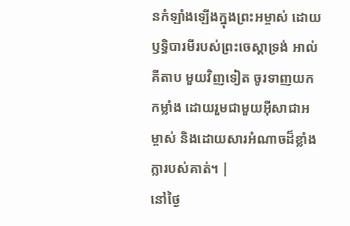នកំឡាំងឡើងក្នុងព្រះអម្ចាស់ ដោយឫទ្ធិបារមីរបស់ព្រះចេស្តាទ្រង់ អាល់គីតាប មួយវិញទៀត ចូរទាញយកកម្លាំង ដោយរួមជាមួយអ៊ីសាជាអម្ចាស់ និងដោយសារអំណាចដ៏ខ្លាំងក្លារបស់គាត់។ |
នៅថ្ងៃ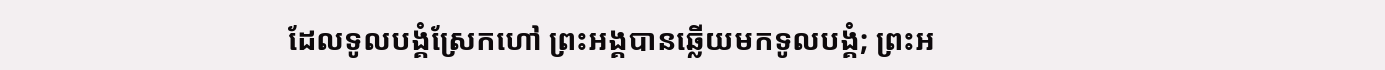ដែលទូលបង្គំស្រែកហៅ ព្រះអង្គបានឆ្លើយមកទូលបង្គំ; ព្រះអ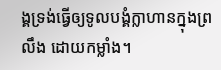ង្គទ្រង់ធ្វើឲ្យទូលបង្គំក្លាហានក្នុងព្រលឹង ដោយកម្លាំង។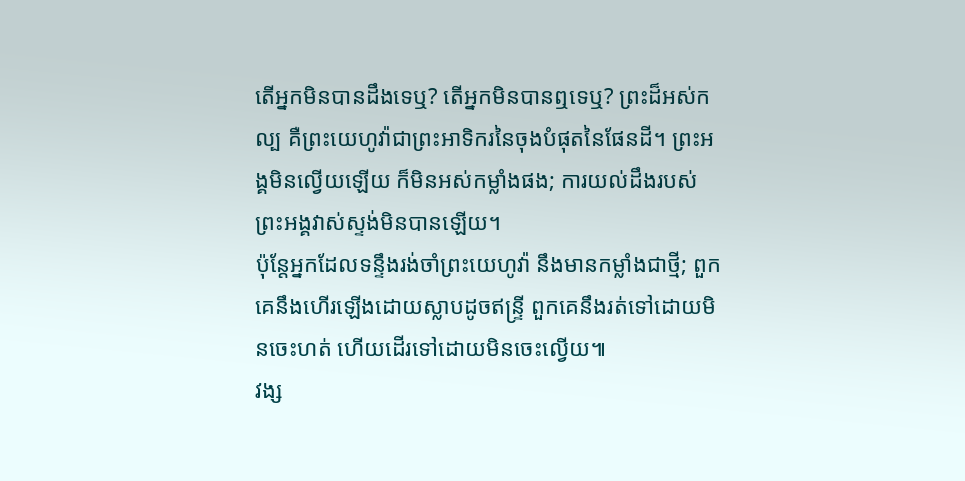តើអ្នកមិនបានដឹងទេឬ? តើអ្នកមិនបានឮទេឬ? ព្រះដ៏អស់កល្ប គឺព្រះយេហូវ៉ាជាព្រះអាទិករនៃចុងបំផុតនៃផែនដី។ ព្រះអង្គមិនល្វើយឡើយ ក៏មិនអស់កម្លាំងផង; ការយល់ដឹងរបស់ព្រះអង្គវាស់ស្ទង់មិនបានឡើយ។
ប៉ុន្តែអ្នកដែលទន្ទឹងរង់ចាំព្រះយេហូវ៉ា នឹងមានកម្លាំងជាថ្មី; ពួកគេនឹងហើរឡើងដោយស្លាបដូចឥន្ទ្រី ពួកគេនឹងរត់ទៅដោយមិនចេះហត់ ហើយដើរទៅដោយមិនចេះល្វើយ៕
វង្ស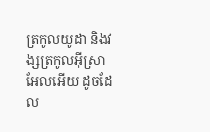ត្រកូលយូដា និងវង្សត្រកូលអ៊ីស្រាអែលអើយ ដូចដែល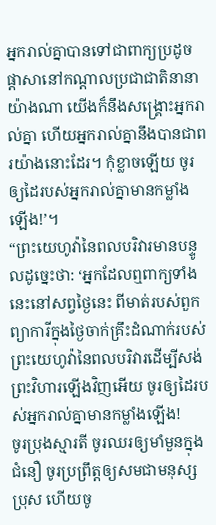អ្នករាល់គ្នាបានទៅជាពាក្យប្រដូចផ្ដាសានៅកណ្ដាលប្រជាជាតិនានាយ៉ាងណា យើងក៏នឹងសង្គ្រោះអ្នករាល់គ្នា ហើយអ្នករាល់គ្នានឹងបានជាពរយ៉ាងនោះដែរ។ កុំខ្លាចឡើយ ចូរឲ្យដៃរបស់អ្នករាល់គ្នាមានកម្លាំងឡើង!’។
“ព្រះយេហូវ៉ានៃពលបរិវារមានបន្ទូលដូច្នេះថា: ‘អ្នកដែលឮពាក្យទាំងនេះនៅសព្វថ្ងៃនេះ ពីមាត់របស់ពួកព្យាការីក្នុងថ្ងៃចាក់គ្រឹះដំណាក់របស់ព្រះយេហូវ៉ានៃពលបរិវារដើម្បីសង់ព្រះវិហារឡើងវិញអើយ ចូរឲ្យដៃរបស់អ្នករាល់គ្នាមានកម្លាំងឡើង!
ចូរប្រុងស្មារតី ចូរឈរឲ្យមាំមួនក្នុងជំនឿ ចូរប្រព្រឹត្តឲ្យសមជាមនុស្សប្រុស ហើយចូ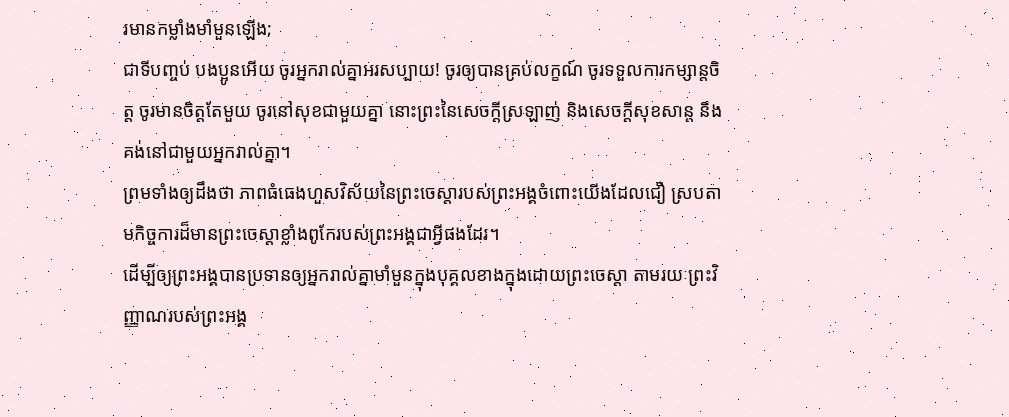រមានកម្លាំងមាំមួនឡើង;
ជាទីបញ្ចប់ បងប្អូនអើយ ចូរអ្នករាល់គ្នាអរសប្បាយ! ចូរឲ្យបានគ្រប់លក្ខណ៍ ចូរទទួលការកម្សាន្តចិត្ត ចូរមានចិត្តតែមួយ ចូរនៅសុខជាមួយគ្នា នោះព្រះនៃសេចក្ដីស្រឡាញ់ និងសេចក្ដីសុខសាន្ត នឹងគង់នៅជាមួយអ្នករាល់គ្នា។
ព្រមទាំងឲ្យដឹងថា ភាពធំធេងហួសវិស័យនៃព្រះចេស្ដារបស់ព្រះអង្គចំពោះយើងដែលជឿ ស្របតាមកិច្ចការដ៏មានព្រះចេស្ដាខ្លាំងពូកែរបស់ព្រះអង្គជាអ្វីផងដែរ។
ដើម្បីឲ្យព្រះអង្គបានប្រទានឲ្យអ្នករាល់គ្នាមាំមួនក្នុងបុគ្គលខាងក្នុងដោយព្រះចេស្ដា តាមរយៈព្រះវិញ្ញាណរបស់ព្រះអង្គ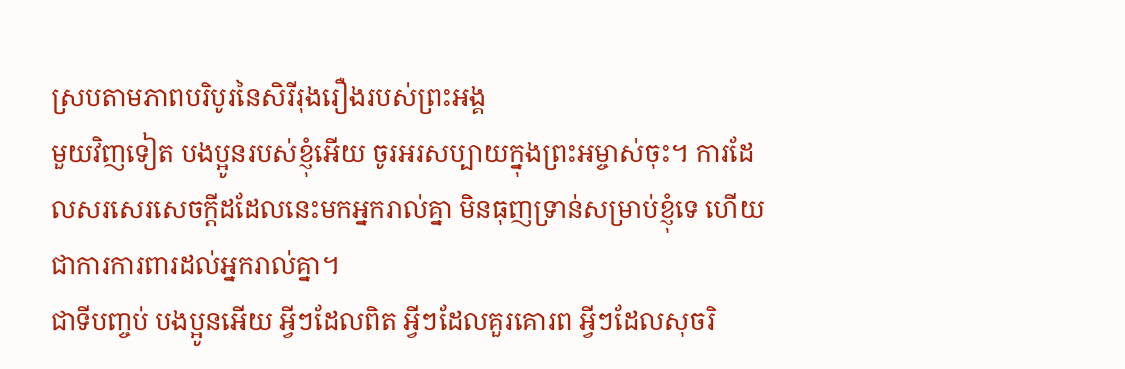ស្របតាមភាពបរិបូរនៃសិរីរុងរឿងរបស់ព្រះអង្គ
មួយវិញទៀត បងប្អូនរបស់ខ្ញុំអើយ ចូរអរសប្បាយក្នុងព្រះអម្ចាស់ចុះ។ ការដែលសរសេរសេចក្ដីដដែលនេះមកអ្នករាល់គ្នា មិនធុញទ្រាន់សម្រាប់ខ្ញុំទេ ហើយជាការការពារដល់អ្នករាល់គ្នា។
ជាទីបញ្ចប់ បងប្អូនអើយ អ្វីៗដែលពិត អ្វីៗដែលគួរគោរព អ្វីៗដែលសុចរិ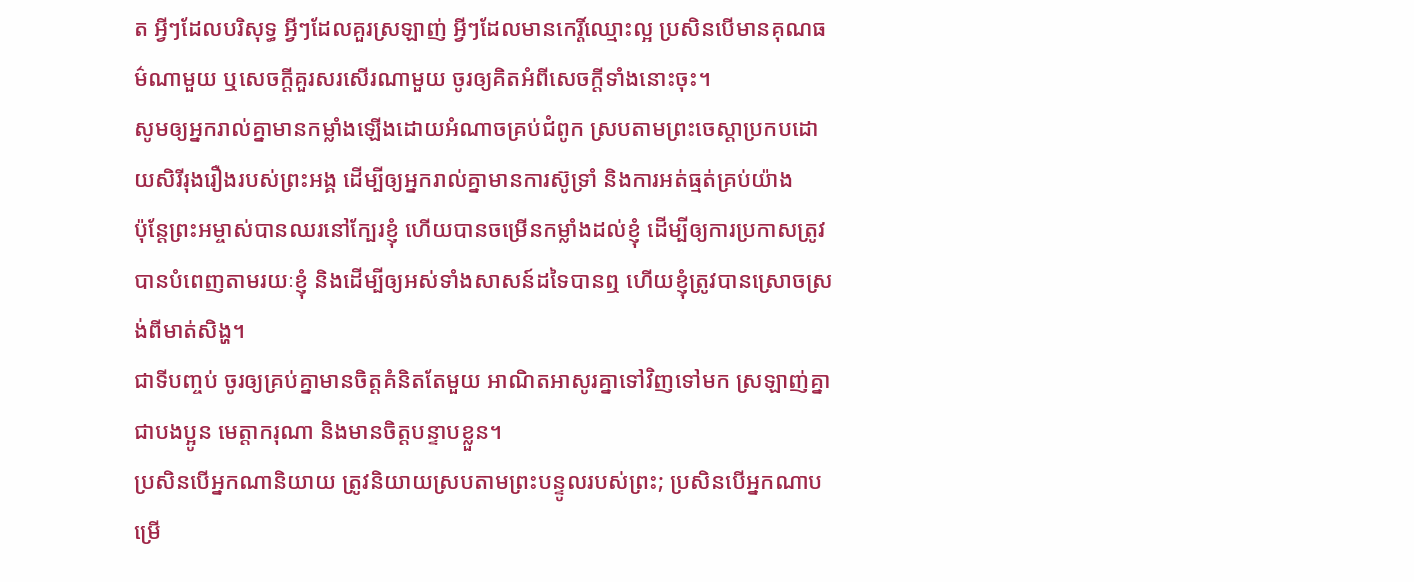ត អ្វីៗដែលបរិសុទ្ធ អ្វីៗដែលគួរស្រឡាញ់ អ្វីៗដែលមានកេរ្តិ៍ឈ្មោះល្អ ប្រសិនបើមានគុណធម៌ណាមួយ ឬសេចក្ដីគួរសរសើរណាមួយ ចូរឲ្យគិតអំពីសេចក្ដីទាំងនោះចុះ។
សូមឲ្យអ្នករាល់គ្នាមានកម្លាំងឡើងដោយអំណាចគ្រប់ជំពូក ស្របតាមព្រះចេស្ដាប្រកបដោយសិរីរុងរឿងរបស់ព្រះអង្គ ដើម្បីឲ្យអ្នករាល់គ្នាមានការស៊ូទ្រាំ និងការអត់ធ្មត់គ្រប់យ៉ាង
ប៉ុន្តែព្រះអម្ចាស់បានឈរនៅក្បែរខ្ញុំ ហើយបានចម្រើនកម្លាំងដល់ខ្ញុំ ដើម្បីឲ្យការប្រកាសត្រូវបានបំពេញតាមរយៈខ្ញុំ និងដើម្បីឲ្យអស់ទាំងសាសន៍ដទៃបានឮ ហើយខ្ញុំត្រូវបានស្រោចស្រង់ពីមាត់សិង្ហ។
ជាទីបញ្ចប់ ចូរឲ្យគ្រប់គ្នាមានចិត្តគំនិតតែមួយ អាណិតអាសូរគ្នាទៅវិញទៅមក ស្រឡាញ់គ្នាជាបងប្អូន មេត្តាករុណា និងមានចិត្តបន្ទាបខ្លួន។
ប្រសិនបើអ្នកណានិយាយ ត្រូវនិយាយស្របតាមព្រះបន្ទូលរបស់ព្រះ; ប្រសិនបើអ្នកណាបម្រើ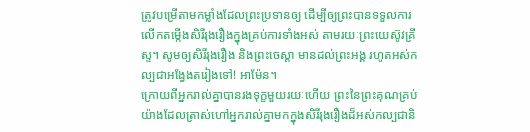ត្រូវបម្រើតាមកម្លាំងដែលព្រះប្រទានឲ្យ ដើម្បីឲ្យព្រះបានទទួលការលើកតម្កើងសិរីរុងរឿងក្នុងគ្រប់ការទាំងអស់ តាមរយៈព្រះយេស៊ូវគ្រីស្ទ។ សូមឲ្យសិរីរុងរឿង និងព្រះចេស្ដា មានដល់ព្រះអង្គ រហូតអស់កល្បជាអង្វែងតរៀងទៅ! អាម៉ែន។
ក្រោយពីអ្នករាល់គ្នាបានរងទុក្ខមួយរយៈហើយ ព្រះនៃព្រះគុណគ្រប់យ៉ាងដែលត្រាស់ហៅអ្នករាល់គ្នាមកក្នុងសិរីរុងរឿងដ៏អស់កល្បជានិ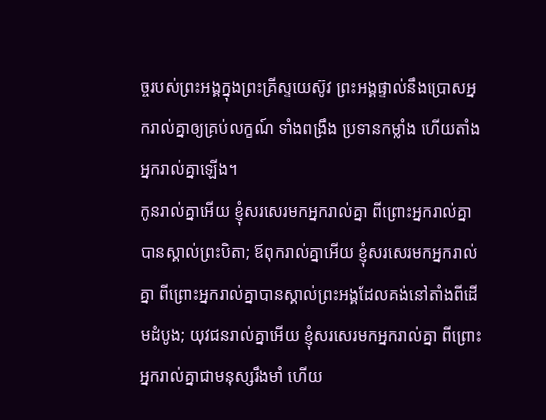ច្ចរបស់ព្រះអង្គក្នុងព្រះគ្រីស្ទយេស៊ូវ ព្រះអង្គផ្ទាល់នឹងប្រោសអ្នករាល់គ្នាឲ្យគ្រប់លក្ខណ៍ ទាំងពង្រឹង ប្រទានកម្លាំង ហើយតាំងអ្នករាល់គ្នាឡើង។
កូនរាល់គ្នាអើយ ខ្ញុំសរសេរមកអ្នករាល់គ្នា ពីព្រោះអ្នករាល់គ្នាបានស្គាល់ព្រះបិតា; ឪពុករាល់គ្នាអើយ ខ្ញុំសរសេរមកអ្នករាល់គ្នា ពីព្រោះអ្នករាល់គ្នាបានស្គាល់ព្រះអង្គដែលគង់នៅតាំងពីដើមដំបូង; យុវជនរាល់គ្នាអើយ ខ្ញុំសរសេរមកអ្នករាល់គ្នា ពីព្រោះអ្នករាល់គ្នាជាមនុស្សរឹងមាំ ហើយ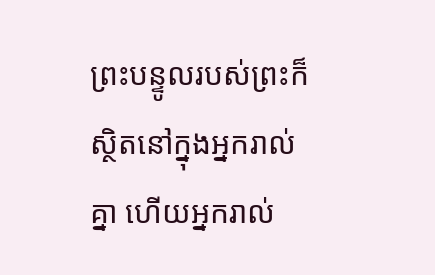ព្រះបន្ទូលរបស់ព្រះក៏ស្ថិតនៅក្នុងអ្នករាល់គ្នា ហើយអ្នករាល់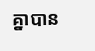គ្នាបាន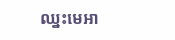ឈ្នះមេអា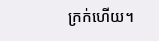ក្រក់ហើយ។